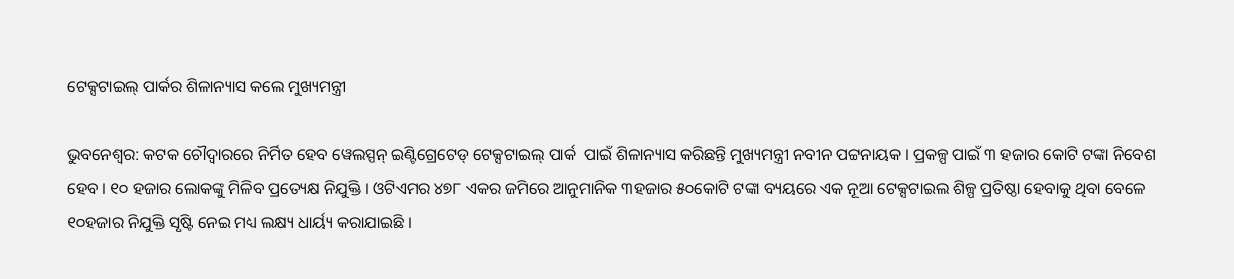ଟେକ୍ସଟାଇଲ୍ ପାର୍କର ଶିଳାନ୍ୟାସ କଲେ ମୁଖ୍ୟମନ୍ତ୍ରୀ

ଭୁବନେଶ୍ବର: କଟକ ଚୌଦ୍ୱାରରେ ନିର୍ମିତ ହେବ ୱେଲସ୍ପନ୍ ଇଣ୍ଟିଗ୍ରେଟେଡ୍ ଟେକ୍ସଟାଇଲ୍ ପାର୍କ  ପାଇଁ ଶିଳାନ୍ୟାସ କରିଛନ୍ତି ମୁଖ୍ୟମନ୍ତ୍ରୀ ନବୀନ ପଟ୍ଟନାୟକ । ପ୍ରକଳ୍ପ ପାଇଁ ୩ ହଜାର କୋଟି ଟଙ୍କା ନିବେଶ ହେବ । ୧୦ ହଜାର ଲୋକଙ୍କୁ ମିଳିବ ପ୍ରତ୍ୟେକ୍ଷ ନିଯୁକ୍ତି । ଓଟିଏମର ୪୭୮ ଏକର ଜମିରେ ଆନୁମାନିକ ୩ହଜାର ୫୦କୋଟି ଟଙ୍କା ବ୍ୟୟରେ ଏକ ନୂଆ ଟେକ୍ସଟାଇଲ ଶିଳ୍ପ ପ୍ରତିଷ୍ଠା ହେବାକୁ ଥିବା ବେଳେ ୧୦ହଜାର ନିଯୁକ୍ତି ସୃଷ୍ଟି ନେଇ ମଧ୍ୟ ଲକ୍ଷ୍ୟ ଧାର୍ୟ୍ୟ କରାଯାଇଛି ।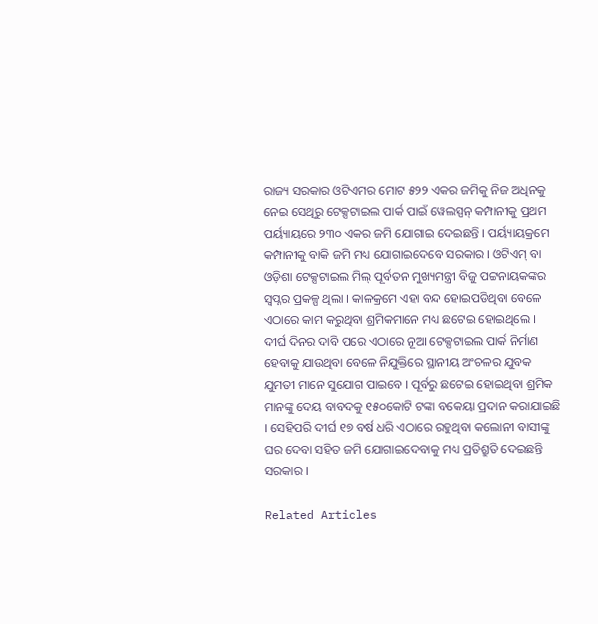ରାଜ୍ୟ ସରକାର ଓଟିଏମର ମୋଟ ୫୨୨ ଏକର ଜମିକୁ ନିଜ ଅଧିନକୁ ନେଇ ସେଥିରୁ ଟେକ୍ସଟାଇଲ ପାର୍କ ପାଇଁ ୱେଲସ୍ପନ୍ କମ୍ପାନୀକୁ ପ୍ରଥମ ପର୍ୟ୍ୟାୟରେ ୨୩୦ ଏକର ଜମି ଯୋଗାଇ ଦେଇଛନ୍ତି । ପର୍ୟ୍ୟାୟକ୍ରମେ କମ୍ପାନୀକୁ ବାକି ଜମି ମଧ୍ୟ ଯୋଗାଇଦେବେ ସରକାର । ଓଟିଏମ୍ ବା ଓଡ଼ିଶା ଟେକ୍ସଟାଇଲ ମିଲ୍ ପୂର୍ବତନ ମୁଖ୍ୟମନ୍ତ୍ରୀ ବିଜୁ ପଟ୍ଟନାୟକଙ୍କର ସ୍ୱପ୍ନର ପ୍ରକଳ୍ପ ଥିଲା । କାଳକ୍ରମେ ଏହା ବନ୍ଦ ହୋଇପଡିଥିବା ବେଳେ ଏଠାରେ କାମ କରୁଥିବା ଶ୍ରମିକମାନେ ମଧ୍ୟ ଛଟେଇ ହୋଇଥିଲେ ।
ଦୀର୍ଘ ଦିନର ଦାବି ପରେ ଏଠାରେ ନୂଆ ଟେକ୍ସଟାଇଲ ପାର୍କ ନିର୍ମାଣ ହେବାକୁ ଯାଉଥିବା ବେଳେ ନିଯୁକ୍ତିରେ ସ୍ଥାନୀୟ ଅଂଚଳର ଯୁବକ ଯୁମତୀ ମାନେ ସୁଯୋଗ ପାଇବେ । ପୂର୍ବରୁ ଛଟେଇ ହୋଇଥିବା ଶ୍ରମିକ ମାନଙ୍କୁ ଦେୟ ବାବଦକୁ ୧୫୦କୋଟି ଟଙ୍କା ବକେୟା ପ୍ରଦାନ କରାଯାଇଛି । ସେହିପରି ଦୀର୍ଘ ୧୭ ବର୍ଷ ଧରି ଏଠାରେ ରହୁଥିବା କଲୋନୀ ବାସୀଙ୍କୁ ଘର ଦେବା ସହିତ ଜମି ଯୋଗାଇଦେବାକୁ ମଧ୍ୟ ପ୍ରତିଶ୍ରୁତି ଦେଇଛନ୍ତି ସରକାର ।

Related Articles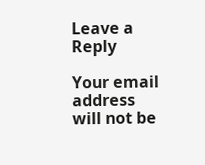Leave a Reply

Your email address will not be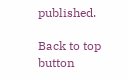published.

Back to top button